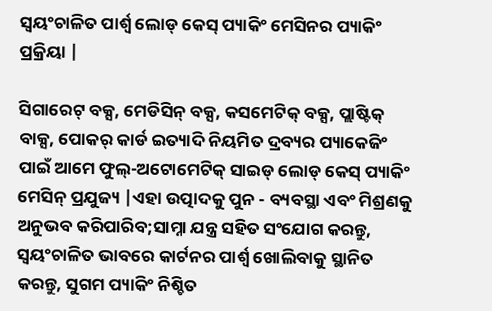ସ୍ୱୟଂଚାଳିତ ପାର୍ଶ୍ୱ ଲୋଡ୍ କେସ୍ ପ୍ୟାକିଂ ମେସିନର ପ୍ୟାକିଂ ପ୍ରକ୍ରିୟା |

ସିଗାରେଟ୍ ବକ୍ସ, ମେଡିସିନ୍ ବକ୍ସ, କସମେଟିକ୍ ବକ୍ସ, ପ୍ଲାଷ୍ଟିକ୍ ବାକ୍ସ, ପୋକର୍ କାର୍ଡ ଇତ୍ୟାଦି ନିୟମିତ ଦ୍ରବ୍ୟର ପ୍ୟାକେଜିଂ ପାଇଁ ଆମେ ଫୁଲ୍-ଅଟୋମେଟିକ୍ ସାଇଡ୍ ଲୋଡ୍ କେସ୍ ପ୍ୟାକିଂ ମେସିନ୍ ପ୍ରଯୁଜ୍ୟ |ଏହା ଉତ୍ପାଦକୁ ପୁନ - ବ୍ୟବସ୍ଥା ଏବଂ ମିଶ୍ରଣକୁ ଅନୁଭବ କରିପାରିବ;ସାମ୍ନା ଯନ୍ତ୍ର ସହିତ ସଂଯୋଗ କରନ୍ତୁ, ସ୍ୱୟଂଚାଳିତ ଭାବରେ କାର୍ଟନର ପାର୍ଶ୍ୱ ଖୋଲିବାକୁ ସ୍ଥାନିତ କରନ୍ତୁ, ସୁଗମ ପ୍ୟାକିଂ ନିଶ୍ଚିତ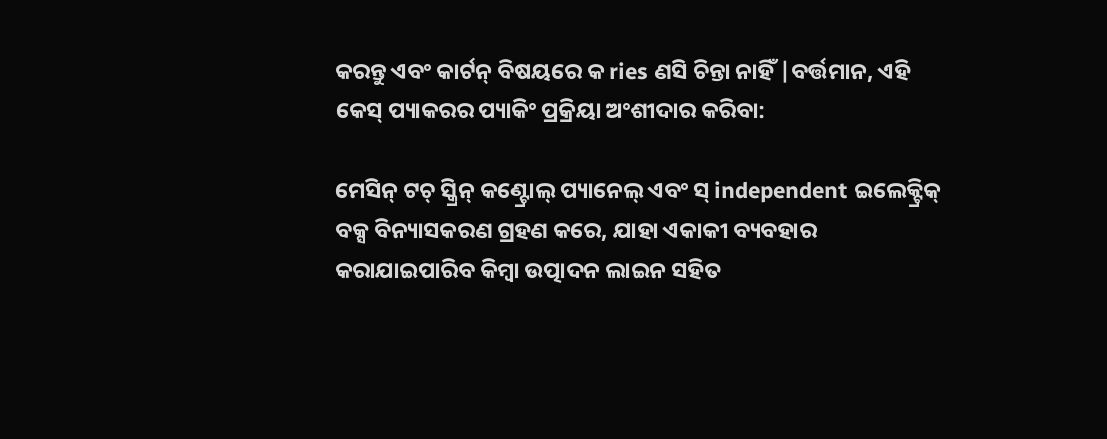କରନ୍ତୁ ଏବଂ କାର୍ଟନ୍ ବିଷୟରେ କ ries ଣସି ଚିନ୍ତା ନାହିଁ |ବର୍ତ୍ତମାନ, ଏହି କେସ୍ ପ୍ୟାକରର ପ୍ୟାକିଂ ପ୍ରକ୍ରିୟା ଅଂଶୀଦାର କରିବା:

ମେସିନ୍ ଟଚ୍ ସ୍କ୍ରିନ୍ କଣ୍ଟ୍ରୋଲ୍ ପ୍ୟାନେଲ୍ ଏବଂ ସ୍ independent ଇଲେକ୍ଟ୍ରିକ୍ ବକ୍ସ ବିନ୍ୟାସକରଣ ଗ୍ରହଣ କରେ, ଯାହା ଏକାକୀ ବ୍ୟବହାର କରାଯାଇପାରିବ କିମ୍ବା ଉତ୍ପାଦନ ଲାଇନ ସହିତ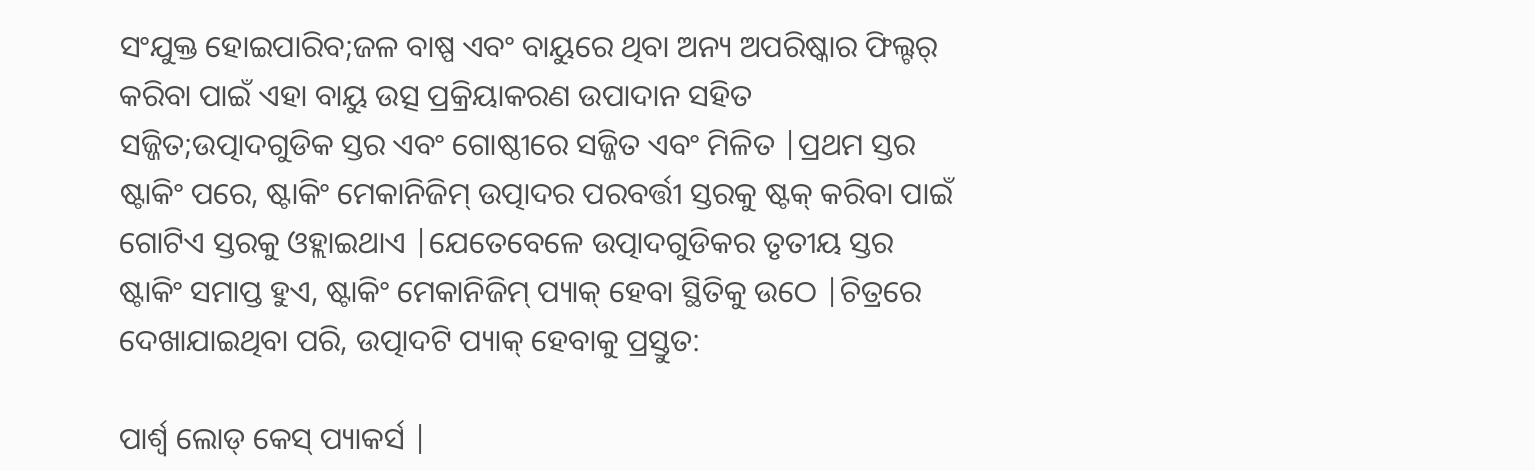ସଂଯୁକ୍ତ ହୋଇପାରିବ;ଜଳ ବାଷ୍ପ ଏବଂ ବାୟୁରେ ଥିବା ଅନ୍ୟ ଅପରିଷ୍କାର ଫିଲ୍ଟର୍ କରିବା ପାଇଁ ଏହା ବାୟୁ ଉତ୍ସ ପ୍ରକ୍ରିୟାକରଣ ଉପାଦାନ ସହିତ ସଜ୍ଜିତ;ଉତ୍ପାଦଗୁଡିକ ସ୍ତର ଏବଂ ଗୋଷ୍ଠୀରେ ସଜ୍ଜିତ ଏବଂ ମିଳିତ |ପ୍ରଥମ ସ୍ତର ଷ୍ଟାକିଂ ପରେ, ଷ୍ଟାକିଂ ମେକାନିଜିମ୍ ଉତ୍ପାଦର ପରବର୍ତ୍ତୀ ସ୍ତରକୁ ଷ୍ଟକ୍ କରିବା ପାଇଁ ଗୋଟିଏ ସ୍ତରକୁ ଓହ୍ଲାଇଥାଏ |ଯେତେବେଳେ ଉତ୍ପାଦଗୁଡିକର ତୃତୀୟ ସ୍ତର ଷ୍ଟାକିଂ ସମାପ୍ତ ହୁଏ, ଷ୍ଟାକିଂ ମେକାନିଜିମ୍ ପ୍ୟାକ୍ ହେବା ସ୍ଥିତିକୁ ଉଠେ |ଚିତ୍ରରେ ଦେଖାଯାଇଥିବା ପରି, ଉତ୍ପାଦଟି ପ୍ୟାକ୍ ହେବାକୁ ପ୍ରସ୍ତୁତ:

ପାର୍ଶ୍ୱ ଲୋଡ୍ କେସ୍ ପ୍ୟାକର୍ସ |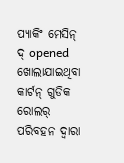ପ୍ୟାକିଂ ମେସିନ୍ ଦ୍ opened ଖୋଲାଯାଇଥିବା କାର୍ଟନ୍ ଗୁଡିକ ରୋଲର୍ ପରିବହନ ଦ୍ୱାରା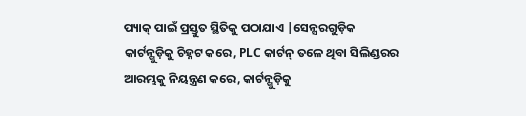ପ୍ୟାକ୍ ପାଇଁ ପ୍ରସ୍ତୁତ ସ୍ଥିତିକୁ ପଠାଯାଏ |ସେନ୍ସରଗୁଡ଼ିକ କାର୍ଟନ୍ଗୁଡ଼ିକୁ ଚିହ୍ନଟ କରେ, PLC କାର୍ଟନ୍ ତଳେ ଥିବା ସିଲିଣ୍ଡରର ଆରମ୍ଭକୁ ନିୟନ୍ତ୍ରଣ କରେ, କାର୍ଟନ୍ଗୁଡ଼ିକୁ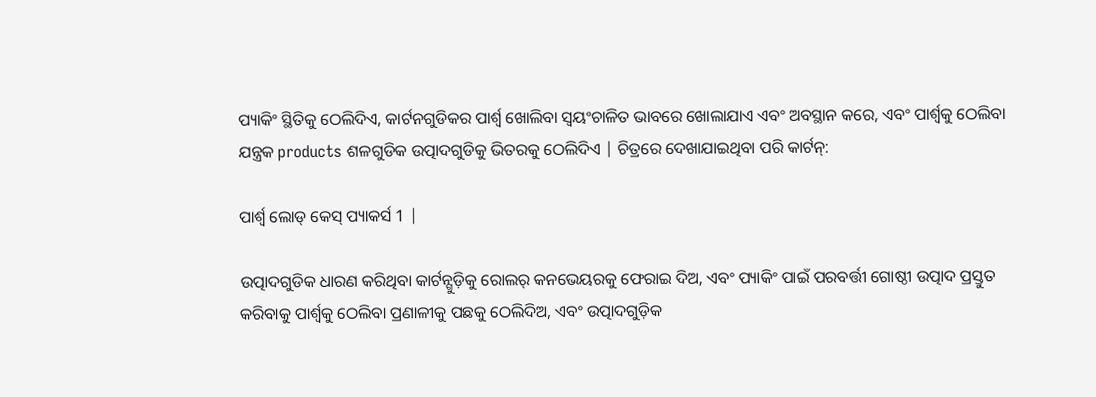ପ୍ୟାକିଂ ସ୍ଥିତିକୁ ଠେଲିଦିଏ, କାର୍ଟନଗୁଡିକର ପାର୍ଶ୍ୱ ଖୋଲିବା ସ୍ୱୟଂଚାଳିତ ଭାବରେ ଖୋଲାଯାଏ ଏବଂ ଅବସ୍ଥାନ କରେ, ଏବଂ ପାର୍ଶ୍ୱକୁ ଠେଲିବା ଯନ୍ତ୍ରକ products ଶଳଗୁଡିକ ଉତ୍ପାଦଗୁଡିକୁ ଭିତରକୁ ଠେଲିଦିଏ | ଚିତ୍ରରେ ଦେଖାଯାଇଥିବା ପରି କାର୍ଟନ୍:

ପାର୍ଶ୍ୱ ଲୋଡ୍ କେସ୍ ପ୍ୟାକର୍ସ 1 |

ଉତ୍ପାଦଗୁଡିକ ଧାରଣ କରିଥିବା କାର୍ଟନ୍ଗୁଡ଼ିକୁ ରୋଲର୍ କନଭେୟରକୁ ଫେରାଇ ଦିଅ, ଏବଂ ପ୍ୟାକିଂ ପାଇଁ ପରବର୍ତ୍ତୀ ଗୋଷ୍ଠୀ ଉତ୍ପାଦ ପ୍ରସ୍ତୁତ କରିବାକୁ ପାର୍ଶ୍ୱକୁ ଠେଲିବା ପ୍ରଣାଳୀକୁ ପଛକୁ ଠେଲିଦିଅ, ଏବଂ ଉତ୍ପାଦଗୁଡ଼ିକ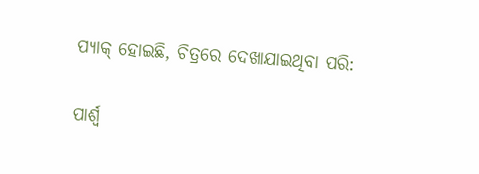ପ୍ୟାକ୍ ହୋଇଛି, ଚିତ୍ରରେ ଦେଖାଯାଇଥିବା ପରି:

ପାର୍ଶ୍ୱ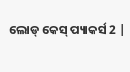ଲୋଡ୍ କେସ୍ ପ୍ୟାକର୍ସ 2 |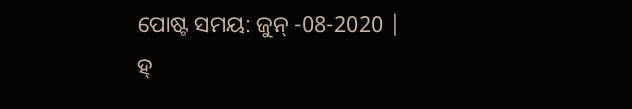ପୋଷ୍ଟ ସମୟ: ଜୁନ୍ -08-2020 |
ହ୍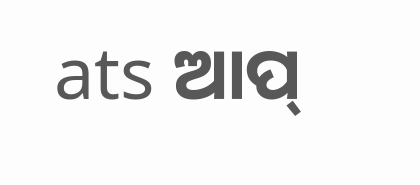ats ଆପ୍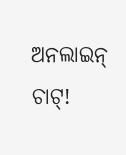ଅନଲାଇନ୍ ଚାଟ୍!